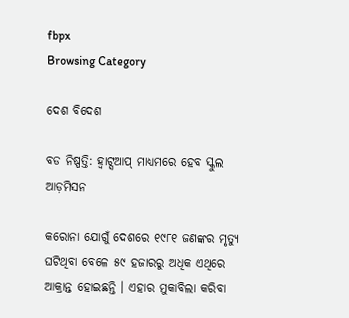fbpx
Browsing Category

ଦେଶ ବିଦେଶ

ବଡ ନିଷ୍ପତ୍ତି: ହ୍ୱାଟ୍ସଆପ୍ ମାଧ୍ୟମରେ ହେବ ସ୍କୁଲ ଆଡ଼ମିସନ

କରୋନା ଯୋଗୁଁ ଦେଶରେ ୧୯୮୧ ଜଣଙ୍କର ମୃତ୍ୟୁ ଘଟିଥିବା ବେଳେ ୫୯ ହଜାରରୁ ଅଧିକ ଏଥିରେ ଆକ୍ରାନ୍ତ ହୋଇଛନ୍ତି । ଏହାର ମୁକାବିଲା କରିବା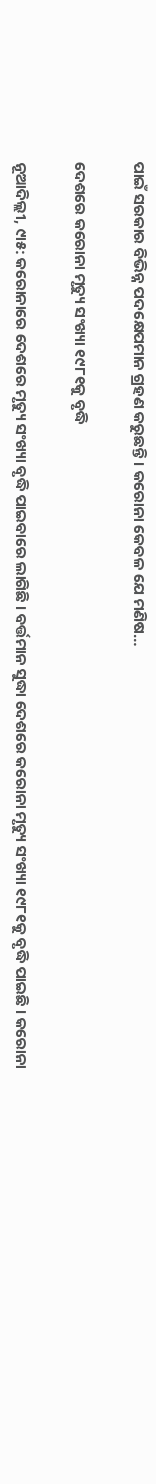ପାଇଁ ସରକାର ବିଭିନ୍ନ ପଦକ୍ଷେପମାନ ଗ୍ରହଣ କରୁଛନ୍ତି । କରୋନା କେବଳ ଯେ ମଣିଷ…

ଦେଶରେ କରୋନା ମୃତ୍ୟୁ ସଂଖ୍ୟା ୧୯୮୧କୁ ବୃଦ୍ଧି

ନୂଆଦିଲ୍ଲୀ, ୯ା୫: କରୋନାରେ ଦେଶରେ ମୃତ୍ୟୁ ସଂଖ୍ୟା ବୃଦ୍ଧି ପାଇବାରେ ଲାଗିଛି । ବର୍ତ୍ତମାନ ସୁଦ୍ଧା ଦେଶରେ କରୋନା ମୃତ୍ୟୁ ସଂଖ୍ୟା ୧୯୮୧କୁ ବୃଦ୍ଧି ପାଇଛି । କରୋନା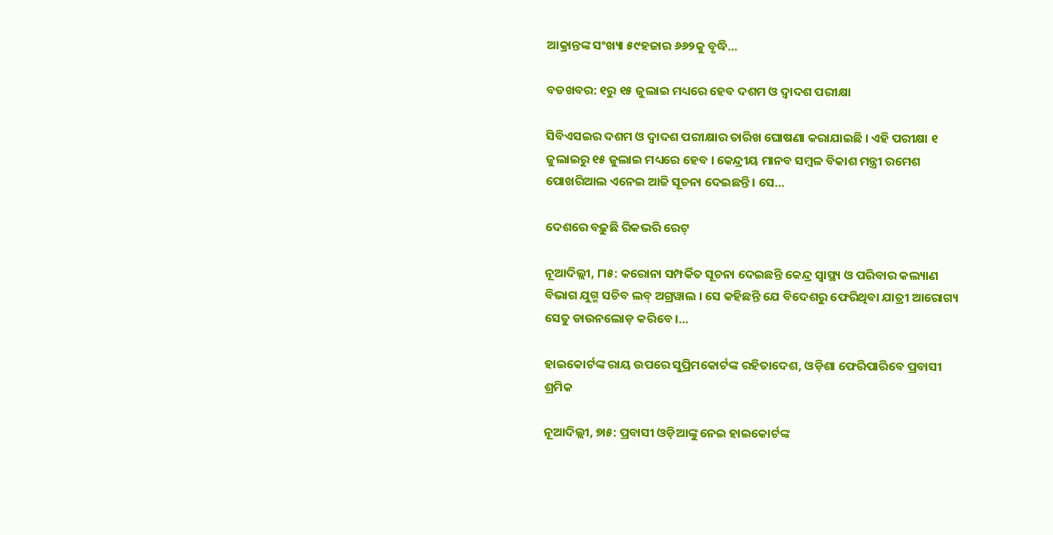ଆକ୍ରାନ୍ତଙ୍କ ସଂଖ୍ୟା ୫୯ହଜାର ୬୬୨କୁ ବୃଦ୍ଧି…

ବଡଖବର: ୧ରୁ ୧୫ ଜୁଲାଇ ମଧ୍ୟରେ ହେବ ଦଶମ ଓ ଦ୍ୱାଦଶ ପରୀକ୍ଷା

ସିବିଏସଇର ଦଶମ ଓ ଦ୍ୱାଦଶ ପରୀକ୍ଷାର ତାରିଖ ଘୋଷଣା କରାଯାଇଛି । ଏହି ପରୀକ୍ଷା ୧ ଜୁଲାଇରୁ ୧୫ ଜୁଲାଇ ମଧ୍ୟରେ ହେବ । କେନ୍ଦ୍ରୀୟ ମାନବ ସମ୍ବଳ ବିକାଶ ମନ୍ତ୍ରୀ ରମେଶ ପୋଖରିଆଲ ଏନେଇ ଆଜି ସୂଚନା ଦେଇଛନ୍ତି । ସେ…

ଦେଶରେ ବଢ଼ୁଛି ରିକଭରି ରେଟ୍

ନୂଆଦିଲ୍ଲୀ, ୮ା୫: କରୋନା ସମ୍ପର୍କିତ ସୂଚନା ଦେଇଛନ୍ତି କେନ୍ଦ୍ର ସ୍ୱାସ୍ଥ୍ୟ ଓ ପରିବାର କଲ୍ୟାଣ ବିଭାଗ ଯୁଗ୍ମ ସଚିବ ଲବ୍ ଅଗ୍ରୱାଲ । ସେ କହିଛନ୍ତି ଯେ ବିଦେଶରୁ ଫେରିଥିବା ଯାତ୍ରୀ ଆରୋଗ୍ୟ ସେତୁ ଡାଉନଲୋଡ଼ କରିବେ ।…

ହାଇକୋର୍ଟଙ୍କ ରାୟ ଉପରେ ସୁପ୍ରିମକୋର୍ଟଙ୍କ ରହିତାଦେଶ, ଓଡ଼ିଶା ଫେରିପାରିବେ ପ୍ରବାସୀ ଶ୍ରମିକ

ନୂଆଦିଲ୍ଲୀ, ୭ା୫: ପ୍ରବାସୀ ଓଡ଼ିଆଙ୍କୁ ନେଇ ହାଇକୋର୍ଟଙ୍କ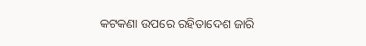କଟକଣା ଉପରେ ରହିତାଦେଶ ଜାରି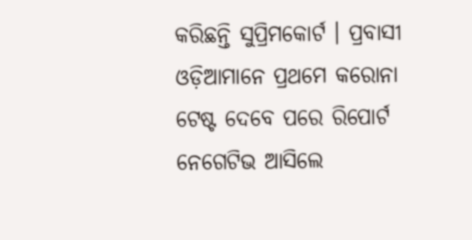କରିଛନ୍ତି ସୁପ୍ରିମକୋର୍ଟ । ପ୍ରବାସୀ ଓଡ଼ିଆମାନେ ପ୍ରଥମେ କରୋନା ଟେଷ୍ଟ ଦେବେ ପରେ ରିପୋର୍ଟ ନେଗେଟିଭ ଆସିଲେ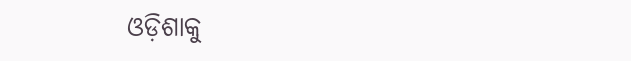ଓଡ଼ିଶାକୁ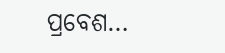ପ୍ରବେଶ…